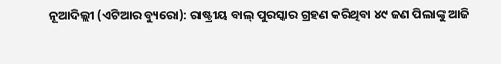ନୂଆଦିଲ୍ଲୀ (ଏଟିଆର ବ୍ୟୁରୋ): ରାଷ୍ଟ୍ରୀୟ ବାଲ୍ ପୁରସ୍କାର ଗ୍ରହଣ କରିଥିବା ୪୯ ଜଣ ପିଲାଙ୍କୁ ଆଜି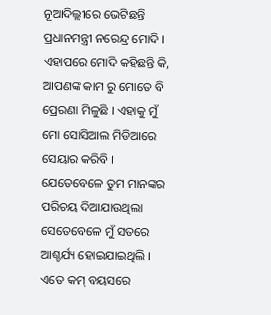ନୂଆଦିଲ୍ଲୀରେ ଭେଟିଛନ୍ତି ପ୍ରଧାନମନ୍ତ୍ରୀ ନରେନ୍ଦ୍ର ମୋଦି । ଏହାପରେ ମୋଦି କହିଛନ୍ତି କି, ଆପଣଙ୍କ କାମ ରୁ ମୋତେ ବି ପ୍ରେରଣା ମିଳୁଛି । ଏହାକୁ ମୁଁ ମୋ ସୋସିଆଲ ମିଡିଆରେ ସେୟାର କରିବି । ଯେତେବେଳେ ତୁମ ମାନଙ୍କର ପରିଚୟ ଦିଆଯାଉଥିଲା ସେତେବେଳେ ମୁଁ ସତରେ ଆଶ୍ଚର୍ଯ୍ୟ ହୋଇଯାଇଥିଲି । ଏତେ କମ୍ ବୟସରେ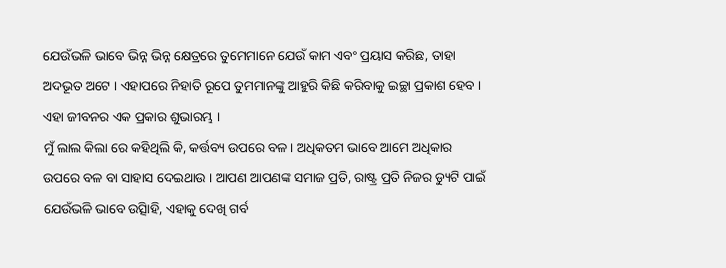ଯେଉଁଭଳି ଭାବେ ଭିନ୍ନ ଭିନ୍ନ କ୍ଷେତ୍ରରେ ତୁମେମାନେ ଯେଉଁ କାମ ଏବଂ ପ୍ରୟାସ କରିଛ, ତାହା ଅଦଭୂତ ଅଟେ । ଏହାପରେ ନିହାତି ରୂପେ ତୁମମାନଙ୍କୁ ଆହୁରି କିଛି କରିବାକୁ ଇଚ୍ଛା ପ୍ରକାଶ ହେବ । ଏହା ଜୀବନର ଏକ ପ୍ରକାର ଶୁଭାରମ୍ଭ ।
ମୁଁ ଲାଲ କିଲା ରେ କହିଥିଲି କି, କର୍ତ୍ତବ୍ୟ ଉପରେ ବଳ । ଅଧିକତମ ଭାବେ ଆମେ ଅଧିକାର ଉପରେ ବଳ ବା ସାହାସ ଦେଇଥାଉ । ଆପଣ ଆପଣଙ୍କ ସମାଜ ପ୍ରତି, ରାଷ୍ଟ୍ର ପ୍ରତି ନିଜର ଡ୍ୟୁଟି ପାଇଁ ଯେଉଁଭଳି ଭାବେ ଉିତ୍ସାହି, ଏହାକୁ ଦେଖି ଗର୍ବ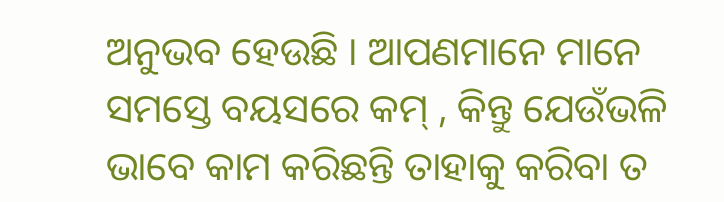ଅନୁଭବ ହେଉଛି । ଆପଣମାନେ ମାନେ ସମସ୍ତେ ବୟସରେ କମ୍ , କିନ୍ତୁ ଯେଉଁଭଳି ଭାବେ କାମ କରିଛନ୍ତି ତାହାକୁ କରିବା ତ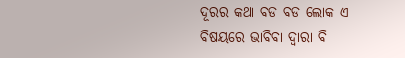ଦୂରର କଥା ବଡ ବଡ ଲୋକ ଏ ବିଷୟରେ ଭାବିବା ଦ୍ୱାରା ବି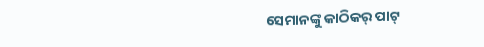ସେମାନଙ୍କୁ କାଠିକର୍ ପାଟ୍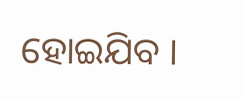ହୋଇଯିବ ।